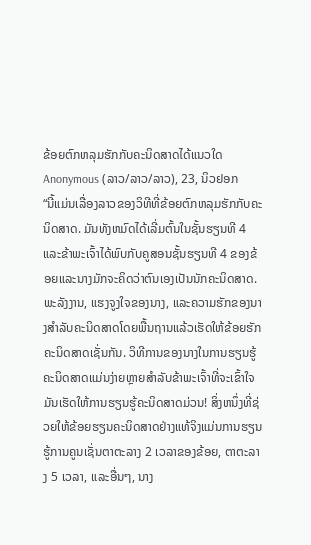ຂ້ອຍຕົກຫລຸມຮັກກັບຄະນິດສາດໄດ້ແນວໃດ
Anonymous (ລາວ/ລາວ/ລາວ), 23, ນິວຢອກ
“ນີ້ແມ່ນເລື່ອງລາວຂອງວິທີທີ່ຂ້ອຍຕົກຫລຸມຮັກກັບຄະນິດສາດ. ມັນທັງຫມົດໄດ້ເລີ່ມຕົ້ນໃນຊັ້ນຮຽນທີ 4 ແລະຂ້າພະເຈົ້າໄດ້ພົບກັບຄູສອນຊັ້ນຮຽນທີ 4 ຂອງຂ້ອຍແລະນາງມັກຈະຄິດວ່າຕົນເອງເປັນນັກຄະນິດສາດ. ພະລັງງານ, ແຮງຈູງໃຈຂອງນາງ, ແລະຄວາມຮັກຂອງນາງສໍາລັບຄະນິດສາດໂດຍພື້ນຖານແລ້ວເຮັດໃຫ້ຂ້ອຍຮັກຄະນິດສາດເຊັ່ນກັນ. ວິທີການຂອງນາງໃນການຮຽນຮູ້ຄະນິດສາດແມ່ນງ່າຍຫຼາຍສໍາລັບຂ້າພະເຈົ້າທີ່ຈະເຂົ້າໃຈມັນເຮັດໃຫ້ການຮຽນຮູ້ຄະນິດສາດມ່ວນ! ສິ່ງຫນຶ່ງທີ່ຊ່ວຍໃຫ້ຂ້ອຍຮຽນຄະນິດສາດຢ່າງແທ້ຈິງແມ່ນການຮຽນຮູ້ການຄູນເຊັ່ນຕາຕະລາງ 2 ເວລາຂອງຂ້ອຍ, ຕາຕະລາງ 5 ເວລາ, ແລະອື່ນໆ, ນາງ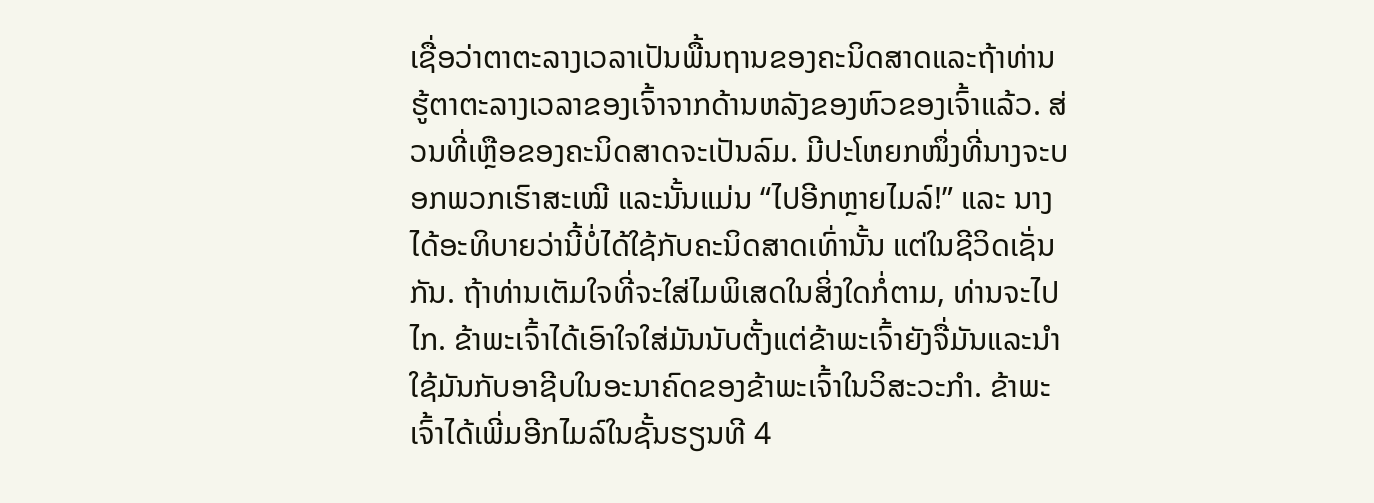ເຊື່ອວ່າຕາຕະລາງເວລາເປັນພື້ນຖານຂອງຄະນິດສາດແລະຖ້າທ່ານຮູ້ຕາຕະລາງເວລາຂອງເຈົ້າຈາກດ້ານຫລັງຂອງຫົວຂອງເຈົ້າແລ້ວ. ສ່ວນທີ່ເຫຼືອຂອງຄະນິດສາດຈະເປັນລົມ. ມີປະໂຫຍກໜຶ່ງທີ່ນາງຈະບອກພວກເຮົາສະເໝີ ແລະນັ້ນແມ່ນ “ໄປອີກຫຼາຍໄມລ໌!” ແລະ ນາງໄດ້ອະທິບາຍວ່ານີ້ບໍ່ໄດ້ໃຊ້ກັບຄະນິດສາດເທົ່ານັ້ນ ແຕ່ໃນຊີວິດເຊັ່ນກັນ. ຖ້າທ່ານເຕັມໃຈທີ່ຈະໃສ່ໄມພິເສດໃນສິ່ງໃດກໍ່ຕາມ, ທ່ານຈະໄປໄກ. ຂ້າພະເຈົ້າໄດ້ເອົາໃຈໃສ່ມັນນັບຕັ້ງແຕ່ຂ້າພະເຈົ້າຍັງຈື່ມັນແລະນໍາໃຊ້ມັນກັບອາຊີບໃນອະນາຄົດຂອງຂ້າພະເຈົ້າໃນວິສະວະກໍາ. ຂ້າພະເຈົ້າໄດ້ເພີ່ມອີກໄມລ໌ໃນຊັ້ນຮຽນທີ 4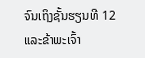ຈົນເຖິງຊັ້ນຮຽນທີ 12 ແລະຂ້າພະເຈົ້າ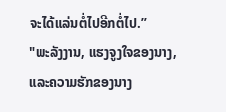ຈະໄດ້ແລ່ນຕໍ່ໄປອີກຕໍ່ໄປ.”
"ພະລັງງານ, ແຮງຈູງໃຈຂອງນາງ, ແລະຄວາມຮັກຂອງນາງ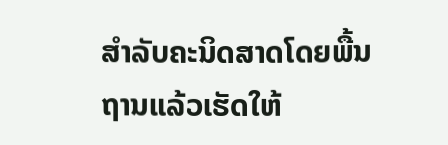ສໍາລັບຄະນິດສາດໂດຍພື້ນຖານແລ້ວເຮັດໃຫ້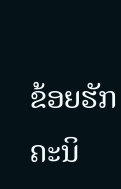ຂ້ອຍຮັກຄະນິ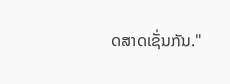ດສາດເຊັ່ນກັນ."